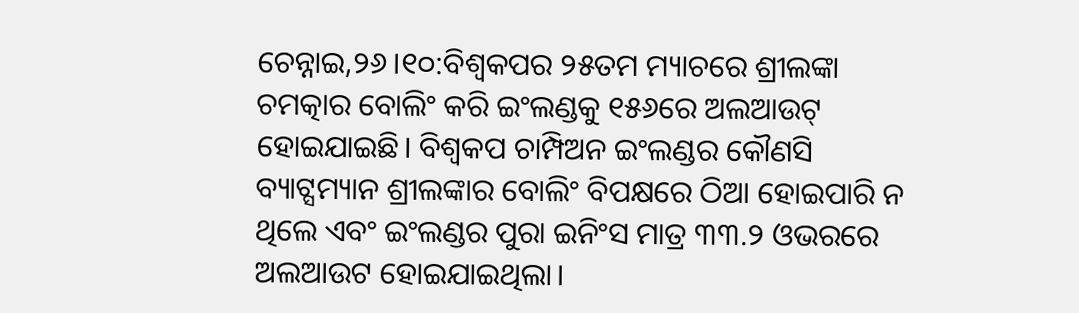ଚେନ୍ନାଇ,୨୬।୧୦:ବିଶ୍ୱକପର ୨୫ତମ ମ୍ୟାଚରେ ଶ୍ରୀଲଙ୍କା ଚମତ୍କାର ବୋଲିଂ କରି ଇଂଲଣ୍ଡକୁ ୧୫୬ରେ ଅଲଆଉଟ୍ ହୋଇଯାଇଛି। ବିଶ୍ୱକପ ଚାମ୍ପିଅନ ଇଂଲଣ୍ଡର କୌଣସି ବ୍ୟାଟ୍ସମ୍ୟାନ ଶ୍ରୀଲଙ୍କାର ବୋଲିଂ ବିପକ୍ଷରେ ଠିଆ ହୋଇପାରି ନ ଥିଲେ ଏବଂ ଇଂଲଣ୍ଡର ପୁରା ଇନିଂସ ମାତ୍ର ୩୩.୨ ଓଭରରେ ଅଲଆଉଟ ହୋଇଯାଇଥିଲା।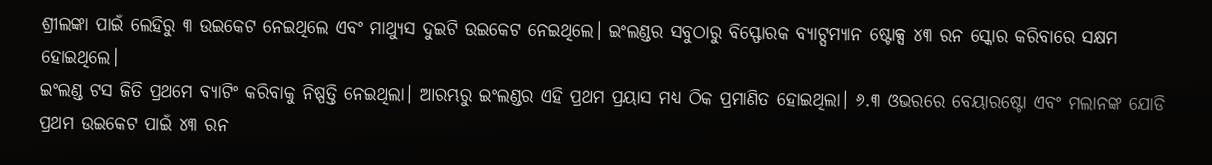ଶ୍ରୀଲଙ୍କା ପାଇଁ ଲେହିରୁ ୩ ଉଇକେଟ ନେଇଥିଲେ ଏବଂ ମାଥ୍ୟୁସ ଦୁଇଟି ଉଇକେଟ ନେଇଥିଲେ। ଇଂଲଣ୍ଡର ସବୁଠାରୁ ବିସ୍ଫୋରକ ବ୍ୟାଟ୍ସମ୍ୟାନ ଷ୍ଟୋକ୍ସ ୪୩ ରନ ସ୍କୋର କରିବାରେ ସକ୍ଷମ ହୋଇଥିଲେ।
ଇଂଲଣ୍ଡ ଟସ ଜିତି ପ୍ରଥମେ ବ୍ୟାଟିଂ କରିବାକୁ ନିଷ୍ପତ୍ତି ନେଇଥିଲା। ଆରମ୍ଭରୁ ଇଂଲଣ୍ଡର ଏହି ପ୍ରଥମ ପ୍ରୟାସ ମଧ୍ୟ ଠିକ ପ୍ରମାଣିତ ହୋଇଥିଲା। ୬.୩ ଓଭରରେ ବେୟାରଷ୍ଟୋ ଏବଂ ମଲାନଙ୍କ ଯୋଡି ପ୍ରଥମ ଉଇକେଟ ପାଇଁ ୪୩ ରନ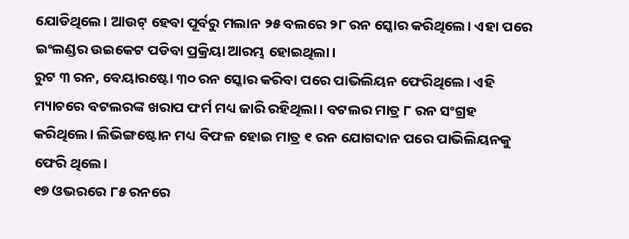ଯୋଡିଥିଲେ। ଆଉଟ୍ ହେବା ପୂର୍ବରୁ ମଲାନ ୨୫ ବଲରେ ୨୮ ରନ ସ୍କୋର କରିଥିଲେ। ଏହା ପରେ ଇଂଲଣ୍ଡର ଉଇକେଟ ପଡିବା ପ୍ରକ୍ରିୟା ଆରମ୍ଭ ହୋଇଥିଲା।
ରୁଟ ୩ ରନ, ବେୟାରଷ୍ଟୋ ୩୦ ରନ ସ୍କୋର କରିବା ପରେ ପାଭିଲିୟନ ଫେରିଥିଲେ। ଏହି ମ୍ୟାଚରେ ବଟଲରଙ୍କ ଖରାପ ଫର୍ମ ମଧ୍ୟ ଜାରି ରହିଥିଲା। ବଟଲର ମାତ୍ର ୮ ରନ ସଂଗ୍ରହ କରିଥିଲେ। ଲିଭିଙ୍ଗଷ୍ଟୋନ ମଧ୍ୟ ବିଫଳ ହୋଇ ମାତ୍ର ୧ ରନ ଯୋଗଦାନ ପରେ ପାଭିଲିୟନକୁ ଫେରି ଥିଲେ।
୧୭ ଓଭରରେ ୮୫ ରନରେ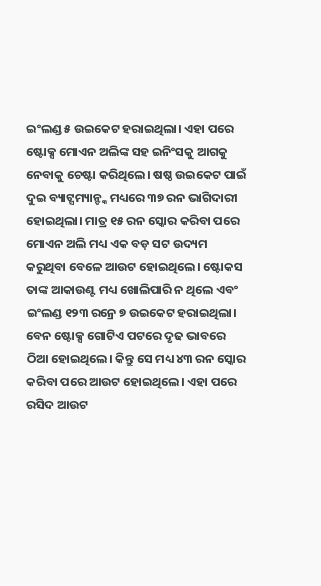ଇଂଲଣ୍ଡ ୫ ଉଇକେଟ ହରାଇଥିଲା। ଏହା ପରେ ଷ୍ଟୋକ୍ସ ମୋଏନ ଅଲିଙ୍କ ସହ ଇନିଂସକୁ ଆଗକୁ ନେବାକୁ ଚେଷ୍ଟା କରିଥିଲେ। ଷଷ୍ଠ ଉଇକେଟ ପାଇଁ ଦୁଇ ବ୍ୟାଟ୍ସମ୍ୟାନ୍ଙ୍କ ମଧ୍ୟରେ ୩୭ ରନ ଭାଗିଦାରୀ ହୋଇଥିଲା। ମାତ୍ର ୧୫ ରନ ସ୍କୋର କରିବା ପରେ ମୋଏନ ଅଲି ମଧ୍ୟ ଏକ ବଡ଼ ସଟ ଉଦ୍ୟମ କରୁଥିବା ବେଳେ ଆଉଟ ହୋଇଥିଲେ। ଷ୍ଟୋକସ ତାଙ୍କ ଆକାଉଣ୍ଟ ମଧ୍ୟ ଖୋଲିପାରି ନ ଥିଲେ ଏବଂ ଇଂଲଣ୍ଡ ୧୨୩ ରନ୍ରେ ୭ ଉଇକେଟ ହରାଇଥିଲା।
ବେନ ଷ୍ଟୋକ୍ସ ଗୋଟିଏ ପଟରେ ଦୃଢ ଭାବରେ ଠିଆ ହୋଇଥିଲେ। କିନ୍ତୁ ସେ ମଧ୍ୟ ୪୩ ରନ ସ୍କୋର କରିବା ପରେ ଆଉଟ ହୋଇଥିଲେ। ଏହା ପରେ ରସିଦ ଆଉଟ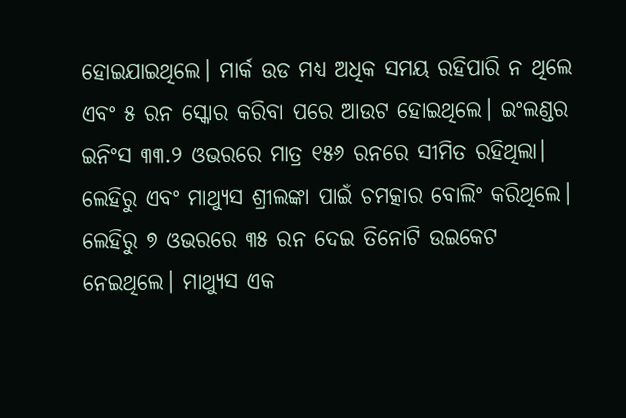ହୋଇଯାଇଥିଲେ। ମାର୍କ ଉଡ ମଧ୍ୟ ଅଧିକ ସମୟ ରହିପାରି ନ ଥିଲେ ଏବଂ ୫ ରନ ସ୍କୋର କରିବା ପରେ ଆଉଟ ହୋଇଥିଲେ। ଇଂଲଣ୍ଡର ଇନିଂସ ୩୩.୨ ଓଭରରେ ମାତ୍ର ୧୫୬ ରନରେ ସୀମିତ ରହିଥିଲା।
ଲେହିରୁ ଏବଂ ମାଥ୍ୟୁସ ଶ୍ରୀଲଙ୍କା ପାଇଁ ଚମତ୍କାର ବୋଲିଂ କରିଥିଲେ। ଲେହିରୁ ୭ ଓଭରରେ ୩୫ ରନ ଦେଇ ତିନୋଟି ଉଇକେଟ ନେଇଥିଲେ। ମାଥ୍ୟୁସ ଏକ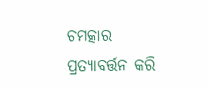ଚମତ୍କାର ପ୍ରତ୍ୟାବର୍ତ୍ତନ କରି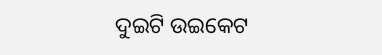ଦୁଇଟି ଉଇକେଟ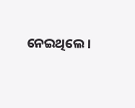ନେଇଥିଲେ।